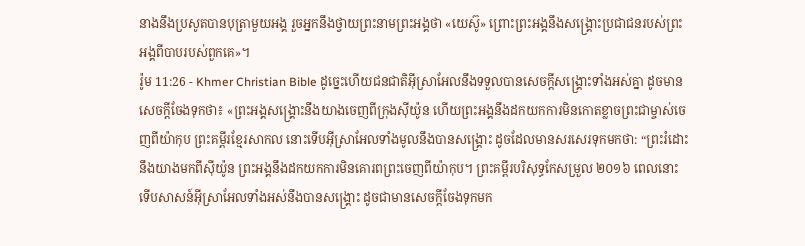នាងនឹងប្រសូតបានបុត្រាមួយអង្គ រួចអ្នកនឹងថ្វាយព្រះនាមព្រះអង្គថា «យេស៊ូ» ព្រោះព្រះអង្គនឹងសង្គ្រោះប្រជាជនរបស់ព្រះអង្គពីបាបរបស់ពួកគេ»។
រ៉ូម 11:26 - Khmer Christian Bible ដូច្នេះហើយជនជាតិអ៊ីស្រាអែលនឹងទទួលបានសេចក្ដីសង្គ្រោះទាំងអស់គ្នា ដូចមានសេចក្ដីចែងទុកថា៖ «ព្រះអង្គសង្គ្រោះនឹងយាងចេញពីក្រុងស៊ីយ៉ូន ហើយព្រះអង្គនឹងដកយកការមិនកោតខ្លាចព្រះជាម្ចាស់ចេញពីយ៉ាកុប ព្រះគម្ពីរខ្មែរសាកល នោះទើបអ៊ីស្រាអែលទាំងមូលនឹងបានសង្គ្រោះ ដូចដែលមានសរសេរទុកមកថា: “ព្រះរំដោះនឹងយាងមកពីស៊ីយ៉ូន ព្រះអង្គនឹងដកយកការមិនគោរពព្រះចេញពីយ៉ាកុប។ ព្រះគម្ពីរបរិសុទ្ធកែសម្រួល ២០១៦ ពេលនោះ ទើបសាសន៍អ៊ីស្រាអែលទាំងអស់នឹងបានសង្គ្រោះ ដូចជាមានសេចក្តីចែងទុកមក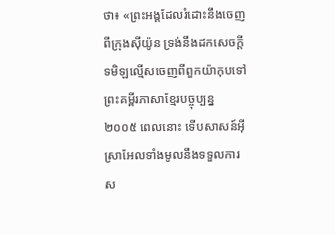ថា៖ «ព្រះអង្គដែលរំដោះនឹងចេញពីក្រុងស៊ីយ៉ូន ទ្រង់នឹងដកសេចក្តីទមិឡល្មើសចេញពីពួកយ៉ាកុបទៅ ព្រះគម្ពីរភាសាខ្មែរបច្ចុប្បន្ន ២០០៥ ពេលនោះ ទើបសាសន៍អ៊ីស្រាអែលទាំងមូលនឹងទទួលការស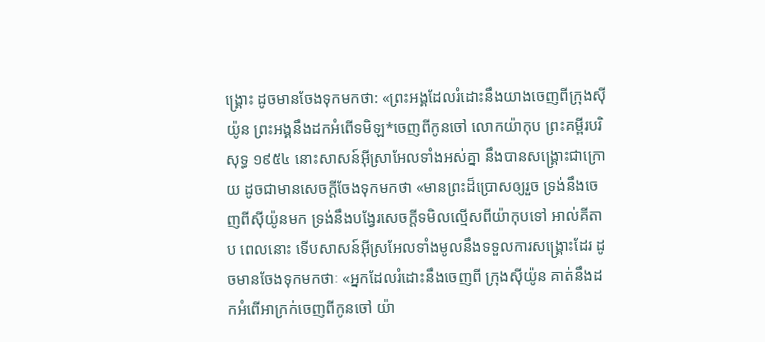ង្គ្រោះ ដូចមានចែងទុកមកថា: «ព្រះអង្គដែលរំដោះនឹងយាងចេញពីក្រុងស៊ីយ៉ូន ព្រះអង្គនឹងដកអំពើទមិឡ*ចេញពីកូនចៅ លោកយ៉ាកុប ព្រះគម្ពីរបរិសុទ្ធ ១៩៥៤ នោះសាសន៍អ៊ីស្រាអែលទាំងអស់គ្នា នឹងបានសង្គ្រោះជាក្រោយ ដូចជាមានសេចក្ដីចែងទុកមកថា «មានព្រះដ៏ប្រោសឲ្យរួច ទ្រង់នឹងចេញពីស៊ីយ៉ូនមក ទ្រង់នឹងបង្វែរសេចក្ដីទមិលល្មើសពីយ៉ាកុបទៅ អាល់គីតាប ពេលនោះ ទើបសាសន៍អ៊ីស្រអែលទាំងមូលនឹងទទួលការសង្គ្រោះដែរ ដូចមានចែងទុកមកថាៈ «អ្នកដែលរំដោះនឹងចេញពី ក្រុងស៊ីយ៉ូន គាត់នឹងដកអំពើអាក្រក់ចេញពីកូនចៅ យ៉ា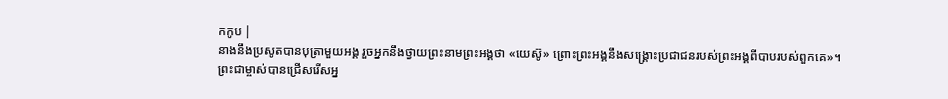កកូប |
នាងនឹងប្រសូតបានបុត្រាមួយអង្គ រួចអ្នកនឹងថ្វាយព្រះនាមព្រះអង្គថា «យេស៊ូ» ព្រោះព្រះអង្គនឹងសង្គ្រោះប្រជាជនរបស់ព្រះអង្គពីបាបរបស់ពួកគេ»។
ព្រះជាម្ចាស់បានជ្រើសរើសអ្ន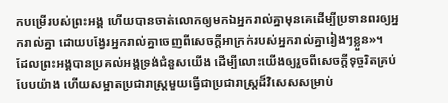កបម្រើរបស់ព្រះអង្គ ហើយបានចាត់លោកឲ្យមកឯអ្នករាល់គ្នាមុនគេដើម្បីប្រទានពរឲ្យអ្នករាល់គ្នា ដោយបង្វែរអ្នករាល់គ្នាចេញពីសេចក្ដីអាក្រក់របស់អ្នករាល់គ្នារៀងៗខ្លួន»។
ដែលព្រះអង្គបានប្រគល់អង្គទ្រង់ជំនួសយើង ដើម្បីលោះយើងឲ្យរួចពីសេចក្ដីទុច្ចរិតគ្រប់បែបយ៉ាង ហើយសម្អាតប្រជារាស្ត្រមួយធ្វើជាប្រជារាស្ដ្រដ៏វិសេសសម្រាប់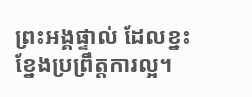ព្រះអង្គផ្ទាល់ ដែលខ្នះខ្នែងប្រព្រឹត្ដការល្អ។